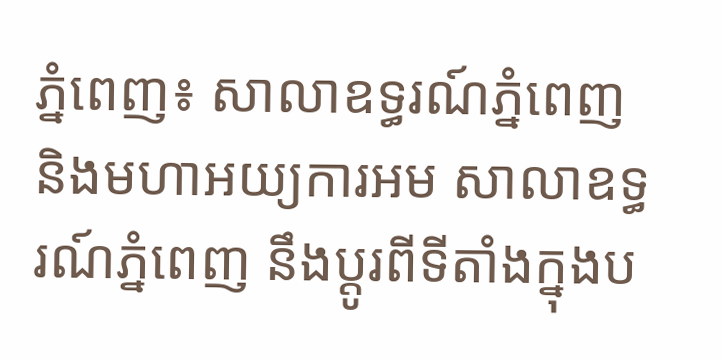ភ្នំពេញ៖ សាលាឧទ្ធរណ៍ភ្នំពេញ និងមហាអយ្យការអម សាលាឧទ្ធរណ៍ភ្នំពេញ នឹងប្តូរពីទីតាំងក្នុងប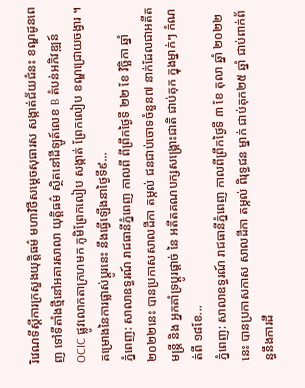រិវេណទីស្ដីការក្រសួងយុត្តិធម៌ មហាវិថីសម្ដេចសុធារស សង្កាត់ជ័យជំនះ ខណ្ឌដូនពេញ ទៅទីតាំងថ្មីនៅអគារសាលា យុត្តិធម៌ ស្ថិតនៅដីឡូត៍លេខ B តំបន់អភិវឌ្ឍន៍ OCIC ផ្លូវលោកតាក្រហមក ភូមិព្រែកលៀប សង្កាត់ ព្រែកលៀប ខណ្ឌជ្រោយចង្វារ ។ គម្រោងនៃការផ្លាស់ប្តូរនេះ នឹងធ្វើឡើងនាថ្ងៃទី៩...
ភ្នំពេញ: សាលាឧទ្ធរណ៍ រាជធានីភ្នំពេញ កាលពី ពីព្រឹកថ្ងៃទី ២២ ខែ វិច្ឆិកា ឆ្នាំ ២០២២នេះ បានប្រកាសសាលដីកា តម្កល់ ជនជាប់ចោទចំនួន៧ នាក់ដែលជាអតីតមន្ត្រី និង អ្នកគាំទ្រប្តូរផ្តាច់ នៃ អតីតគណបក្សសង្គ្រោះជាតិ ជាប់គុក ក្នុងម្នាក់ៗ កំណត់ពី ១៨ខែ...
ភ្នំពេញ: សាលាឧទ្ធរណ៍ រាជធានីភ្នំពេញ កាលពីព្រឹកថ្ងៃទី ៣ ខែ តុលា ឆ្នាំ ២០២២នេះ បានប្រកាសកាស សាលដីកា តម្កល់ ពិរុទ្ធជន ម្នាក់ ជាប់គុក២៥ ឆ្នាំ ជាប់ពាក់ព័ន្ធនឹងការដឹ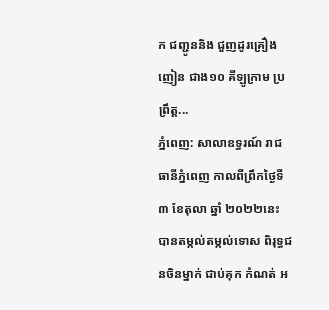ក ជញ្ជូននិង ជួញដូរគ្រឿងញៀន ជាង១០ គីឡូក្រាម ប្រព្រឹត្ត...
ភ្នំពេញ: សាលាឧទ្ធរណ៍ រាជធានីភ្នំពេញ កាលពីព្រឹកថ្ងៃទី៣ ខែតុលា ឆ្នាំ ២០២២នេះ បានតម្កល់តម្កល់ទោស ពិរុទ្ធជនចិនម្នាក់ ជាប់គុក កំណត់ អ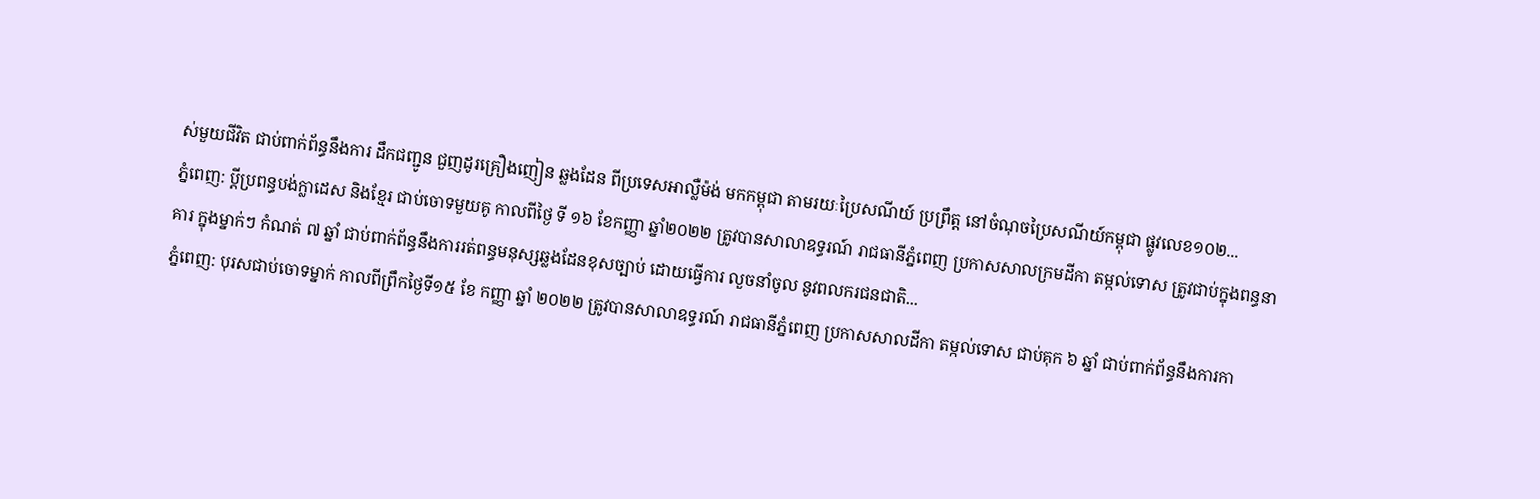ស់មួយជីវិត ជាប់ពាក់ព័ន្ធនឹងការ ដឹកជញ្ជូន ជួញដូរគ្រឿងញៀន ឆ្លងដែន ពីប្រទេសអាល្លឺម៉ង់ មកកម្ពុជា តាមរយៈប្រៃសណីយ៍ ប្រព្រឹត្ត នៅចំណុចប្រៃសណីយ៍កម្ពុជា ផ្លូវលេខ១០២...
ភ្នំពេញ: ប្តីប្រពន្ធបង់ក្លាដេស និងខ្មែរ ជាប់ចោទមួយគូ កាលពីថ្ងៃ ទី ១៦ ខែកញ្ញា ឆ្នាំ២០២២ ត្រូវបានសាលាឧទ្ធរណ៍ រាជធានីភ្នំពេញ ប្រកាសសាលក្រមដីកា តម្កល់ទោស ត្រូវជាប់ក្នុងពន្ធនាគារ ក្នុងម្នាក់ៗ កំណត់ ៧ ឆ្នាំ ជាប់ពាក់ព័ន្ធនឹងការរត់ពន្ធមនុស្សឆ្លងដែនខុសច្បាប់ ដោយធ្វើការ លួចនាំចូល នូវពលករជនជាតិ...
ភ្នំពេញ: បុរសជាប់ចោទម្នាក់ កាលពីព្រឹកថ្ងៃទី១៥ ខែ កញ្ញា ឆ្នាំ ២០២២ ត្រូវបានសាលាឧទ្ធរណ៍ រាជធានីភ្នំពេញ ប្រកាសសាលដីកា តម្កល់ទោស ជាប់គុក ៦ ឆ្នាំ ជាប់ពាក់ព័ន្ធនឹងការកា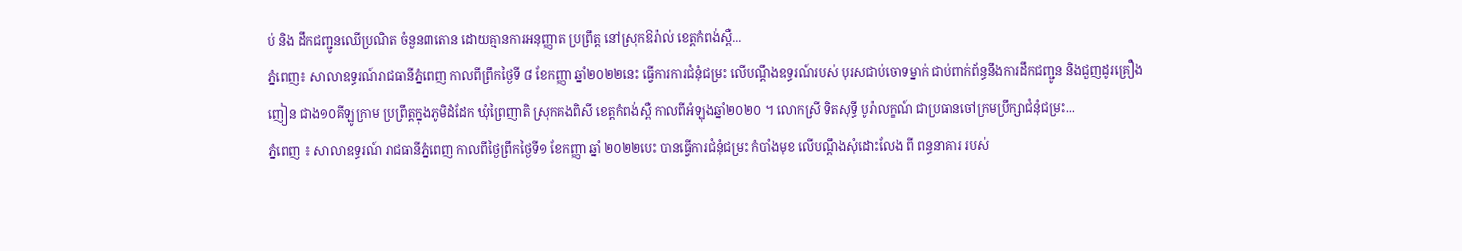ប់ និង ដឹកជញ្ជូនឈើប្រណិត ចំនួន៣តោន ដោយគ្មានការអនុញ្ញាត ប្រព្រឹត្ត នៅស្រុកឱរ៉ាល់ ខេត្តកំពង់ស្ពឺ...
ភ្នំពេញ៖ សាលាឧទ្ធរណ៍រាជធានីភ្នំពេញ កាលពីព្រឹកថ្ងៃទី ៨ ខែកញ្ញា ឆ្នាំ២០២២នេះ ធ្វើការការជំនុំជម្រះ លើបណ្ដឹងឧទ្ធរណ៍របស់ បុរសជាប់ចោទម្នាក់ ជាប់ពាក់ព័ន្ធនឹងការដឹកជញ្ជូន និងជួញដូរគ្រឿងញៀន ជាង១០គីឡូក្រាម ប្រព្រឹត្តក្នុងភូមិដំដែក ឃុំព្រៃញាតិ ស្រុកគងពិសី ខេត្តកំពង់ស្ពឺ កាលពីអំឡុងឆ្នាំ២០២០ ។ លោកស្រី ទិតសុទ្ធី បូរ៉ាលក្ខណ៍ ជាប្រធានចៅក្រមប្រឹក្សាជំនុំជម្រះ...
ភ្នំពេញ ៖ សាលាឧទ្ធរណ៍ រាជធានីភ្នំពេញ កាលពីថ្ងៃព្រឹកថ្ងៃទី១ ខែកញ្ញា ឆ្នាំ ២០២២បេះ បានធ្វើការជំនុំជម្រះ កំបាំងមុខ លើបណ្តឹងសុំដោះលែង ពី ពន្ធនាគារ របស់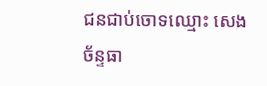ជនជាប់ចោទឈ្មោះ សេង ច័ន្ទធា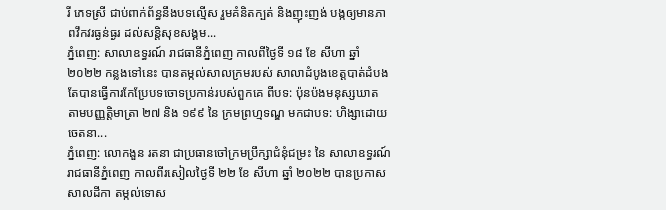រី ភេទស្រី ជាប់ពាក់ព័ន្ធនឹងបទល្មើស រួមគំនិតក្បត់ និងញុះញង់ បង្កឲ្យមានភាពវឹកវរធ្ងន់ធ្ងរ ដល់សន្តិសុខសង្គម...
ភ្នំពេញ: សាលាឧទ្ធរណ៍ រាជធានីភ្នំពេញ កាលពីថ្ងៃទី ១៨ ខែ សីហា ឆ្នាំ២០២២ កន្លងទៅនេះ បានតម្កល់សាលក្រមរបស់ សាលាដំបូងខេត្តបាត់ដំបង តែបានធ្វើការកែប្រែបទចោទប្រកាន់របស់ពួកគេ ពីបទ: ប៉ុនប៉ងមនុស្សឃាត តាមបញ្ញត្តិមាត្រា ២៧ និង ១៩៩ នៃ ក្រមព្រហ្មទណ្ឌ មកជាបទ: ហិង្សាដោយចេតនា...
ភ្នំពេញ: លោកងួន រតនា ជាប្រធានចៅក្រមប្រឹក្សាជំនុំជម្រះ នៃ សាលាឧទ្ធរណ៍ រាជធានីភ្នំពេញ កាលពីរសៀលថ្ងៃទី ២២ ខែ សីហា ឆ្នាំ ២០២២ បានប្រកាសសាលដីកា តម្កល់ទោស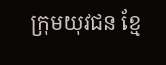ក្រុមយុវជន ខ្មែ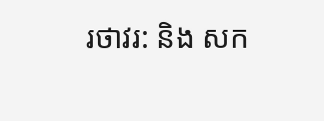រថាវរ: និង សក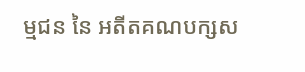ម្មជន នៃ អតីតគណបក្សស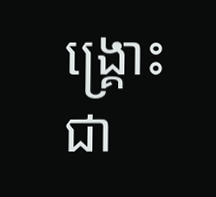ង្គ្រោះជា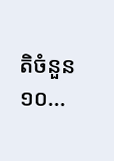តិចំនួន ១០...